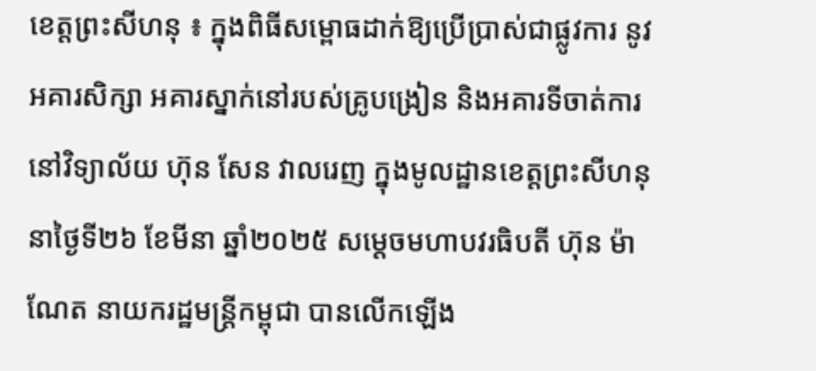ខេត្តព្រះសីហនុ ៖ ក្នុងពិធីសម្ពោធដាក់ឱ្យប្រើប្រាស់ជាផ្លូវការ នូវអគារសិក្សា អគារស្នាក់នៅរបស់គ្រូបង្រៀន និងអគារទីចាត់ការនៅវិទ្យាល័យ ហ៊ុន សែន វាលរេញ ក្នុងមូលដ្ឋានខេត្តព្រះសីហនុ នាថ្ងៃទី២៦ ខែមីនា ឆ្នាំ២០២៥ សម្តេចមហាបវរធិបតី ហ៊ុន ម៉ាណែត នាយករដ្ឋមន្ត្រីកម្ពុជា បានលើកឡើង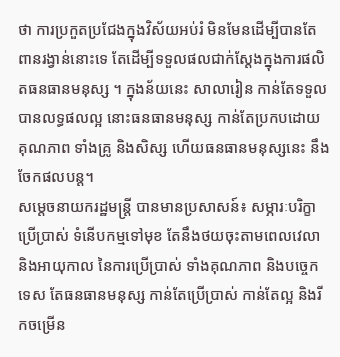ថា ការប្រកួតប្រជែងក្នុងវិស័យអប់រំ មិនមែនដើម្បីបានតែពានរង្វាន់នោះទេ តែដើម្បីទទួលផលជាក់ស្តែងក្នុងការផលិតធនធានមនុស្ស ។ ក្នុងន័យនេះ សាលារៀន កាន់តែទទួលបានលទ្ធផលល្អ នោះធនធានមនុស្ស កាន់តែប្រកបដោយគុណភាព ទាំងគ្រូ និងសិស្ស ហើយធនធានមនុស្សនេះ នឹងចែកផលបន្ត។
សម្តេចនាយករដ្ឋមន្ត្រី បានមានប្រសាសន៍៖ សម្ភារៈបរិក្ខាប្រើប្រាស់ ទំនើបកម្មទៅមុខ តែនឹងថយចុះតាមពេលវេលា និងអាយុកាល នៃការប្រើប្រាស់ ទាំងគុណភាព និងបច្ចេកទេស តែធនធានមនុស្ស កាន់តែប្រើប្រាស់ កាន់តែល្អ និងរីកចម្រើន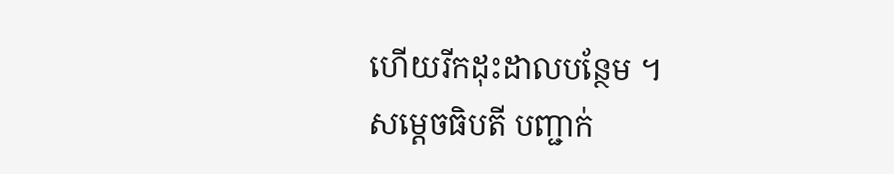ហើយរីកដុះដាលបន្ថែម ។
សម្ដេចធិបតី បញ្ជាក់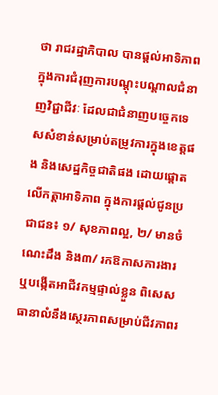ថា រាជរដ្ឋាភិបាល បានផ្តល់អាទិភាព ក្នុងការជំរុញការបណ្តុះបណ្តាលជំនាញវិជ្ជាជីវៈ ដែលជាជំនាញបច្ចេកទេសសំខាន់សម្រាប់តម្រូវការក្នុងខេត្តផង និងសេដ្ឋកិច្ចជាតិផង ដោយផ្តោតលើកត្តាអាទិភាព ក្នុងការផ្តល់ជូនប្រជាជន៖ ១/ សុខភាពល្អ, ២/ មានចំណេះដឹង និង៣/ រកឱកាសការងារ ឬបង្កើតអាជីវកម្មផ្ទាល់ខ្លួន ពិសេស ធានាលំនឹងស្ថេរភាពសម្រាប់ជីវភាពរ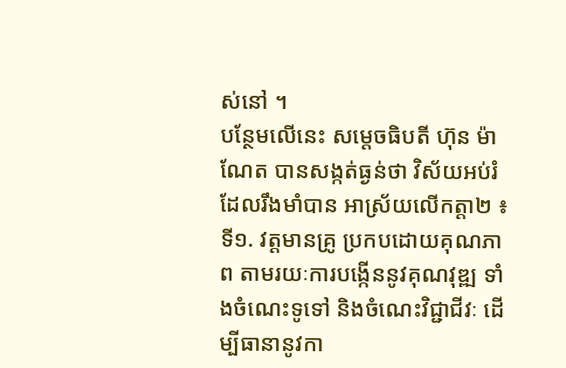ស់នៅ ។
បន្ថែមលើនេះ សម្តេចធិបតី ហ៊ុន ម៉ាណែត បានសង្កត់ធ្ងន់ថា វិស័យអប់រំ ដែលរឹងមាំបាន អាស្រ័យលើកត្តា២ ៖
ទី១. វត្តមានគ្រូ ប្រកបដោយគុណភាព តាមរយៈការបង្កើននូវគុណវុឌ្ឍ ទាំងចំណេះទូទៅ និងចំណេះវិជ្ជាជីវៈ ដើម្បីធានានូវកា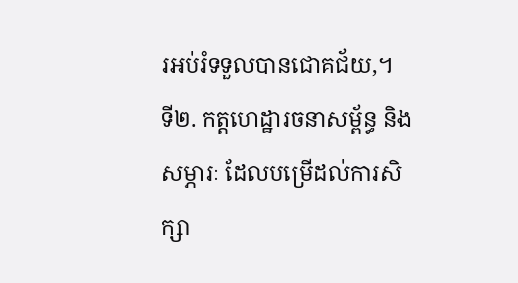រអប់រំទទួលបានជោគជ័យ,។
ទី២. កត្តហេដ្ឋារចនាសម្ព័ន្ធ និងសម្ភារៈ ដែលបម្រើដល់ការសិក្សា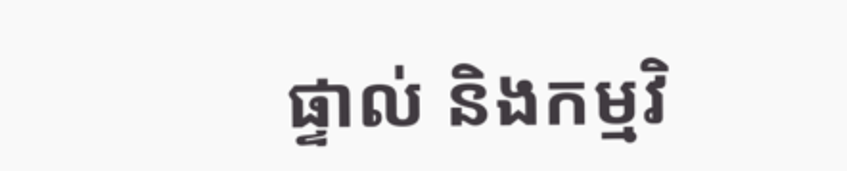ផ្ទាល់ និងកម្មវិ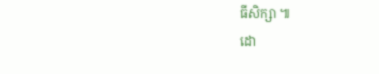ធីសិក្សា ៕
ដោ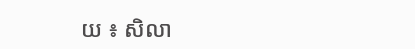យ ៖ សិលា